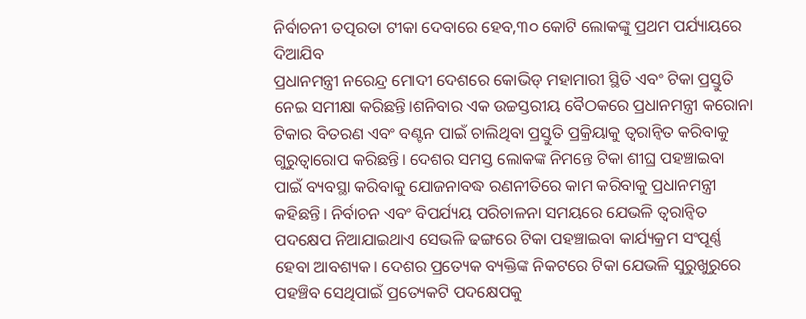ନିର୍ବାଚନୀ ତତ୍ପରତା ଟୀକା ଦେବାରେ ହେବ,୩୦ କୋଟି ଲୋକଙ୍କୁ ପ୍ରଥମ ପର୍ଯ୍ୟାୟରେ ଦିଆଯିବ
ପ୍ରଧାନମନ୍ତ୍ରୀ ନରେନ୍ଦ୍ର ମୋଦୀ ଦେଶରେ କୋଭିଡ୍ ମହାମାରୀ ସ୍ଥିତି ଏବଂ ଟିକା ପ୍ରସ୍ତୁତି ନେଇ ସମୀକ୍ଷା କରିଛନ୍ତି।ଶନିବାର ଏକ ଉଚ୍ଚସ୍ତରୀୟ ବୈଠକରେ ପ୍ରଧାନମନ୍ତ୍ରୀ କରୋନା ଟିକାର ବିତରଣ ଏବଂ ବଣ୍ଟନ ପାଇଁ ଚାଲିଥିବା ପ୍ରସ୍ତୁତି ପ୍ରକ୍ରିୟାକୁ ତ୍ବରାନ୍ବିତ କରିବାକୁ ଗୁରୁତ୍ବାରୋପ କରିଛନ୍ତି। ଦେଶର ସମସ୍ତ ଲୋକଙ୍କ ନିମନ୍ତେ ଟିକା ଶୀଘ୍ର ପହଞ୍ଚାଇବା ପାଇଁ ବ୍ୟବସ୍ଥା କରିବାକୁ ଯୋଜନାବଦ୍ଧ ରଣନୀତିରେ କାମ କରିବାକୁ ପ୍ରଧାନମନ୍ତ୍ରୀ କହିଛନ୍ତି। ନିର୍ବାଚନ ଏବଂ ବିପର୍ଯ୍ୟୟ ପରିଚାଳନା ସମୟରେ ଯେଭଳି ତ୍ବରାନ୍ବିତ ପଦକ୍ଷେପ ନିଆଯାଇଥାଏ ସେଭଳି ଢଙ୍ଗରେ ଟିକା ପହଞ୍ଚାଇବା କାର୍ଯ୍ୟକ୍ରମ ସଂପୂର୍ଣ୍ଣ ହେବା ଆବଶ୍ୟକ। ଦେଶର ପ୍ରତ୍ୟେକ ବ୍ୟକ୍ତିଙ୍କ ନିକଟରେ ଟିକା ଯେଭଳି ସୁରୁଖୁରୁରେ ପହଞ୍ଚିବ ସେଥିପାଇଁ ପ୍ରତ୍ୟେକଟି ପଦକ୍ଷେପକୁ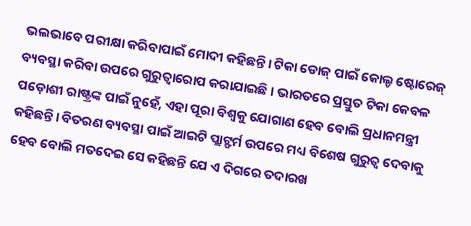ଭଲଭାବେ ପରୀକ୍ଷା କରିବାପାଇଁ ମୋଦୀ କହିଛନ୍ତି। ଟିକା ଡୋଜ୍ ପାଇଁ କୋଲ୍ଡ ଷ୍ଟୋରେଜ୍ ବ୍ୟବସ୍ଥା କରିବା ଉପରେ ଗୁରୁତ୍ବାରୋପ କରାଯାଇଛି। ଭାରତରେ ପ୍ରସ୍ତୁତ ଟିକା କେବଳ ପଡ଼ୋଶୀ ରାଷ୍ଟ୍ରଙ୍କ ପାଇଁ ନୁହେଁ, ଏହା ପୂରା ବିଶ୍ବକୁ ଯୋଗାଣ ହେବ ବୋଲି ପ୍ରଧାନମନ୍ତ୍ରୀ କହିଛନ୍ତି। ବିତରଣ ବ୍ୟବସ୍ଥା ପାଇଁ ଆଇଟି ପ୍ଲାଟ୍ଫର୍ମ ଉପରେ ମଧ୍ୟ ବିଶେଷ ଗୁରୁତ୍ବ ଦେବାକୁ ହେବ ବୋଲି ମତଦେଇ ସେ କହିଛନ୍ତି ଯେ ଏ ଦିଗରେ ତଦାରଖ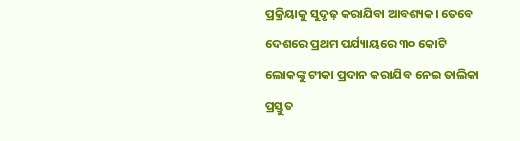ପ୍ରକ୍ରିୟାକୁ ସୁଦୃଢ଼ କରାଯିବା ଆବଶ୍ୟକ। ତେବେ ଦେଶରେ ପ୍ରଥମ ପର୍ଯ୍ୟାୟରେ ୩୦ କୋଟି ଲୋକଙ୍କୁ ଟୀକା ପ୍ରଦାନ କରାଯିବ ନେଇ ତାଲିକା ପ୍ରସ୍ତୁତ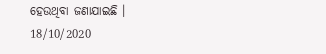ହେଉଥିବା ଜଣାଯାଇଛି ।
18/10/2020